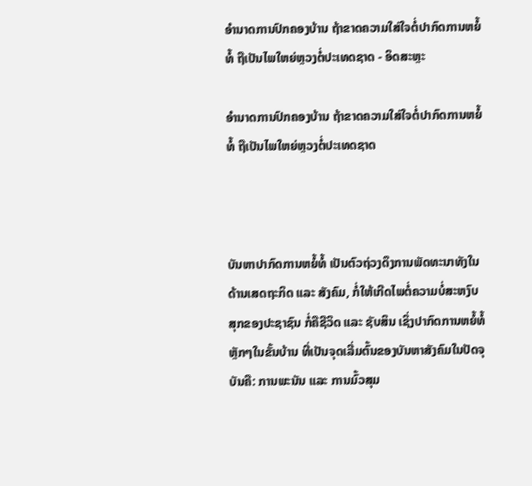ອຳນາດການປົກຄອງບ້ານ ຖ້າຂາດຄວາມໃສ່ໃຈຕໍ່ປາກົດການຫຍໍ້ທໍ້ ຖືເປັນໄພໃຫຍ່ຫຼວງຕໍ່ປະເທດຊາດ - ອິດສະຫຼະ

ອຳນາດການປົກຄອງບ້ານ ຖ້າຂາດຄວາມໃສ່ໃຈຕໍ່ປາກົດການຫຍໍ້ທໍ້ ຖືເປັນໄພໃຫຍ່ຫຼວງຕໍ່ປະເທດຊາດ



ບັນຫາປາກົດການຫຍໍ້ທໍ້ ເປັນຕົວຖ່ວງດຶງການພັດທະນາທັງໃນດ້ານເສດຖະກິດ ແລະ ສັງຄົມ, ກໍ່ໃຫ້ເກີດໄພຕໍ່ຄວາມບໍ່ສະຫງົບສຸກຂອງປະຊາຊົນ ກໍ່ຄືຊີວິດ ແລະ ຊັບສິນ ເຊິ່ງປາກົດການຫຍໍ້ທໍ້ຫຼັກໆໃນຂັ້ນບ້ານ ທີ່ເປັນຈຸດເລີ່ມຕົ້ນຂອງບັນຫາສັງຄົມໃນປັດຈຸບັນຄື: ການພະນັນ ແລະ ການມົ້ວສຸມ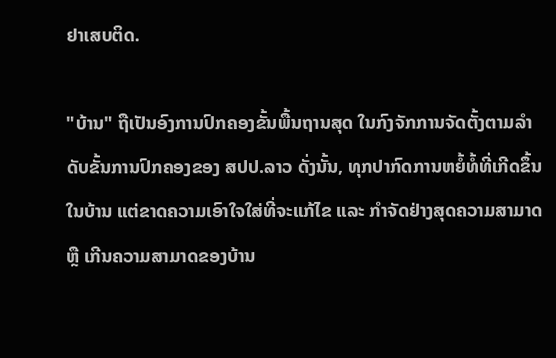ຢາເສບຕິດ.

"ບ້ານ" ຖືເປັນອົງການປົກຄອງຂັ້ນພື້ນຖານສຸດ ໃນກົງຈັກການຈັດຕັ້ງຕາມລຳດັບຂັ້ນການປົກຄອງຂອງ ສປປ.ລາວ ດັ່ງນັ້ນ, ທຸກປາກົດການຫຍໍ້ທໍ້ທີ່ເກີດຂຶ້ນໃນບ້ານ ແຕ່ຂາດຄວາມເອົາໃຈໃສ່ທີ່ຈະແກ້ໄຂ ແລະ ກຳຈັດຢ່າງສຸດຄວາມສາມາດ ຫຼື ເກີນຄວາມສາມາດຂອງບ້ານ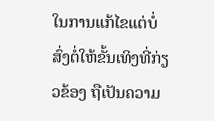ໃນການແກ້ໄຂແຕ່ບໍ່ສົ່ງຕໍ່ໃຫ້ຂັ້ນເທິງທີ່ກ່ຽວຂ້ອງ ຖືເປັນຄວາມ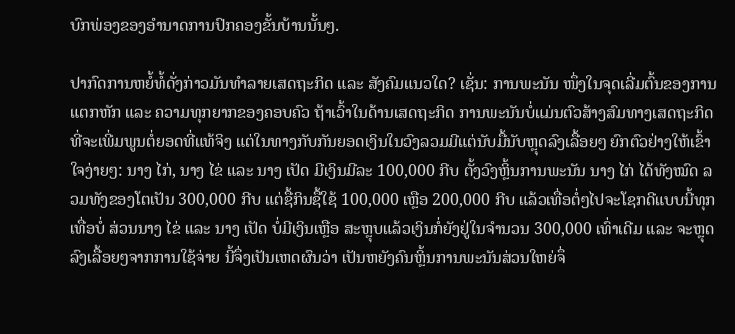ບົກພ່ອງຂອງອຳນາດການປົກຄອງຂັ້ນບ້ານນັ້ນໆ.

ປາກົດການຫຍໍ້ທໍ້ດັ່ງກ່າວມັນທຳລາຍເສດຖະກິດ ແລະ ສັງຄົມແນວໃດ? ເຊັ່ນ: ການພະນັນ ໜຶ່ງໃນຈຸດເລີ່ມຕົ້ນຂອງການແຕກຫັກ ແລະ ຄວາມທຸກຍາກຂອງຄອບຄົວ ຖ້າເວົ້າໃນດ້ານເສດຖະກິດ ການພະນັນບໍ່ແມ່ນຕົວສ້າງສົມທາງເສດຖະກິດທີ່ຈະເພີ່ມພູນຕໍ່ຍອດທີ່ແທ້ຈິງ ແຕ່ໃນທາງກັບກັນຍອດເງິນໃນວົງລວມມີແຕ່ນັບມື້ນັບຫຼຸດລົງເລື້ອຍໆ ຍົກຕົວຢ່າງໃຫ້ເຂົ້າໃຈງ່າຍໆ: ນາງ ໄກ່, ນາງ ໄຂ່ ແລະ ນາງ ເປັດ ມີເງິນມີລະ 100,000 ກີບ ຕັ້ງວົງຫຼິ້ນການພະນັນ ນາງ ໄກ່ ໄດ້ທັງໝົດ ລວມທັງຂອງໂຕເປັນ 300,000 ກີບ ແຕ່ຊື້ກິນຊື້ໃຊ້ 100,000 ເຫຼືອ 200,000 ກີບ ແລ້ວເທື່ອຕໍ່ໆໄປຈະໂຊກດີແບບນີ້ທຸກເທື່ອບໍ່ ສ່ວນນາງ ໄຂ່ ແລະ ນາງ ເປັດ ບໍ່ມີເງິນເຫຼືອ ສະຫຼຸບແລ້ວເງິນກໍ່ຍັງຢູ່ໃນຈຳນວນ 300,000 ເທົ່າເດີມ ແລະ ຈະຫຼຸດລົງເລື້ອຍໆຈາກການໃຊ້ຈ່າຍ ນີ້ຈຶ່ງເປັນເຫດຜົນວ່າ ເປັນຫຍັງຄົນຫຼິ້ນການພະນັນສ່ວນໃຫຍ່ຈຶ່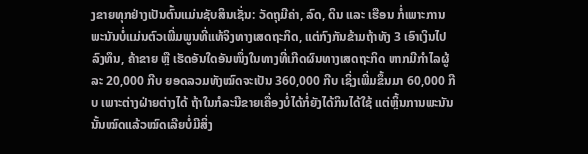ງຂາຍທຸກຢ່າງເປັນຕົ້ນແມ່ນຊັບສິນເຊັ່ນ: ວັດຖຸມີຄ່າ, ລົດ, ດິນ ແລະ ເຮືອນ ກໍ່ເພາະການພະນັນບໍ່ແມ່ນຕົວເພີ່ມພູນທີ່ແທ້ຈິງທາງເສດຖະກິດ, ແຕ່ກົງກັນຂ້າມຖ້າທັງ 3 ເອົາເງິນໄປລົງທຶນ, ຄ້າຂາຍ ຫຼື ເຮັດອັນໃດອັນໜຶ່ງໃນທາງທີ່ເກີດຜົນທາງເສດຖະກິດ ຫາກມີກຳໄລຜູ້ລະ 20,000 ກີບ ຍອດລວມທັງໝົດຈະເປັນ 360,000 ກີບ ເຊິ່ງເພີ່ມຂຶ້ນມາ 60,000 ກີບ ເພາະຕ່າງຝ່າຍຕ່າງໄດ້ ຖ້າໃນກໍລະນີຂາຍເຄື່ອງບໍ່ໄດ້ກໍ່ຍັງໄດ້ກິນໄດ້ໃຊ້ ແຕ່ຫຼິ້ນການພະນັນນັ້ນໝົດແລ້ວໝົດເລີຍບໍ່ມີສິ່ງ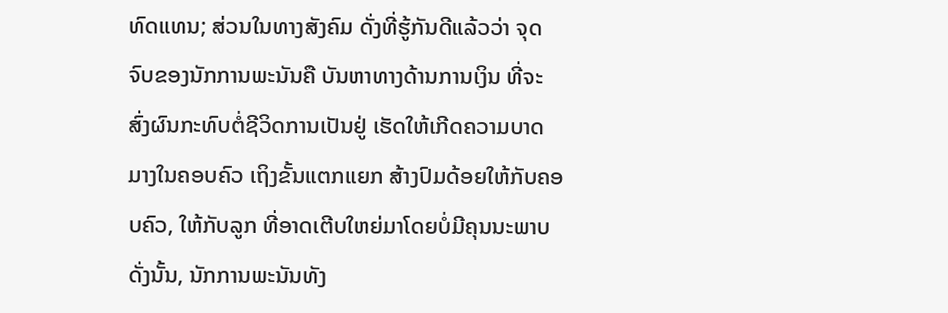ທົດແທນ; ສ່ວນໃນທາງສັງຄົມ ດັ່ງທີ່ຮູ້ກັນດີແລ້ວວ່າ ຈຸດຈົບຂອງນັກການພະນັນຄື ບັນຫາທາງດ້ານການເງິນ ທີ່ຈະສົ່ງຜົນກະທົບຕໍ່ຊີວິດການເປັນຢູ່ ເຮັດໃຫ້ເກີດຄວາມບາດມາງໃນຄອບຄົວ ເຖິງຂັ້ນແຕກແຍກ ສ້າງປົມດ້ອຍໃຫ້ກັບຄອບຄົວ, ໃຫ້ກັບລູກ ທີ່ອາດເຕີບໃຫຍ່ມາໂດຍບໍ່ມີຄຸນນະພາບ ດັ່ງນັ້ນ, ນັກການພະນັນທັງ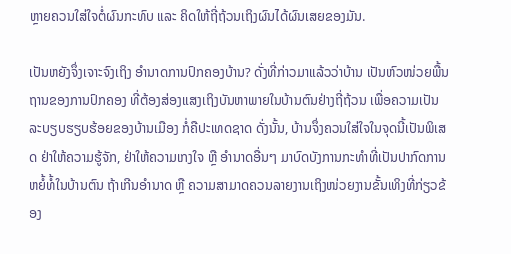ຫຼາຍຄວນໃສ່ໃຈຕໍ່ຜົນກະທົບ ແລະ ຄິດໃຫ້ຖີ່ຖ້ວນເຖິງຜົນໄດ້ຜົນເສຍຂອງມັນ.

ເປັນຫຍັງຈຶ່ງເຈາະຈົງເຖິງ ອຳນາດການປົກຄອງບ້ານ? ດັ່ງທີ່ກ່າວມາແລ້ວວ່າບ້ານ ເປັນຫົວໜ່ວຍພື້ນຖານຂອງການປົກຄອງ ທີ່ຕ້ອງສ່ອງແສງເຖິງບັນຫາພາຍໃນບ້ານຕົນຢ່າງຖີ່ຖ້ວນ ເພື່ອຄວາມເປັນລະບຽບຮຽບຮ້ອຍຂອງບ້ານເມືອງ ກໍ່ຄືປະເທດຊາດ ດັ່ງນັ້ນ, ບ້ານຈຶ່ງຄວນໃສ່ໃຈໃນຈຸດນີ້ເປັນພິເສດ ຢ່າໃຫ້ຄວາມຮູ້ຈັກ, ຢ່າໃຫ້ຄວາມເກງໃຈ ຫຼື ອຳນາດອື່ນໆ ມາບົດບັງການກະທຳທີ່ເປັນປາກົດການຫຍໍ້ທໍ້ໃນບ້ານຕົນ ຖ້າເກີນອຳນາດ ຫຼື ຄວາມສາມາດຄວນລາຍງານເຖິງໜ່ວຍງານຂັ້ນເທິງທີ່ກ່ຽວຂ້ອງ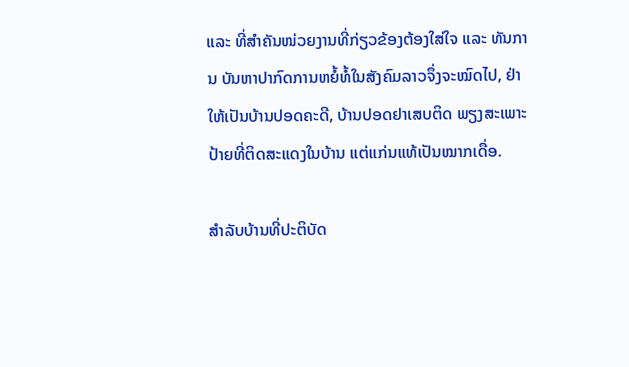ແລະ ທີ່ສຳຄັນໜ່ວຍງານທີ່ກ່ຽວຂ້ອງຕ້ອງໃສ່ໃຈ ແລະ ທັນການ ບັນຫາປາກົດການຫຍໍ້ທໍ້ໃນສັງຄົມລາວຈຶ່ງຈະໝົດໄປ, ຢ່າໃຫ້ເປັນບ້ານປອດຄະດີ, ບ້ານປອດຢາເສບຕິດ ພຽງສະເພາະປ້າຍທີ່ຕິດສະແດງໃນບ້ານ ແຕ່ແກ່ນແທ້ເປັນໝາກເດື່ອ.

ສຳລັບບ້ານທີ່ປະຕິບັດ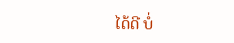ໄດ້ດີ ບໍ່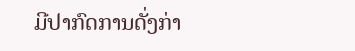ມີປາກົດການດັ່ງກ່າ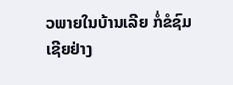ວພາຍໃນບ້ານເລີຍ ກໍ່ຂໍຊົມເຊີຍຢ່າງ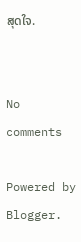ສຸດໃຈ.


No comments

Powered by Blogger.